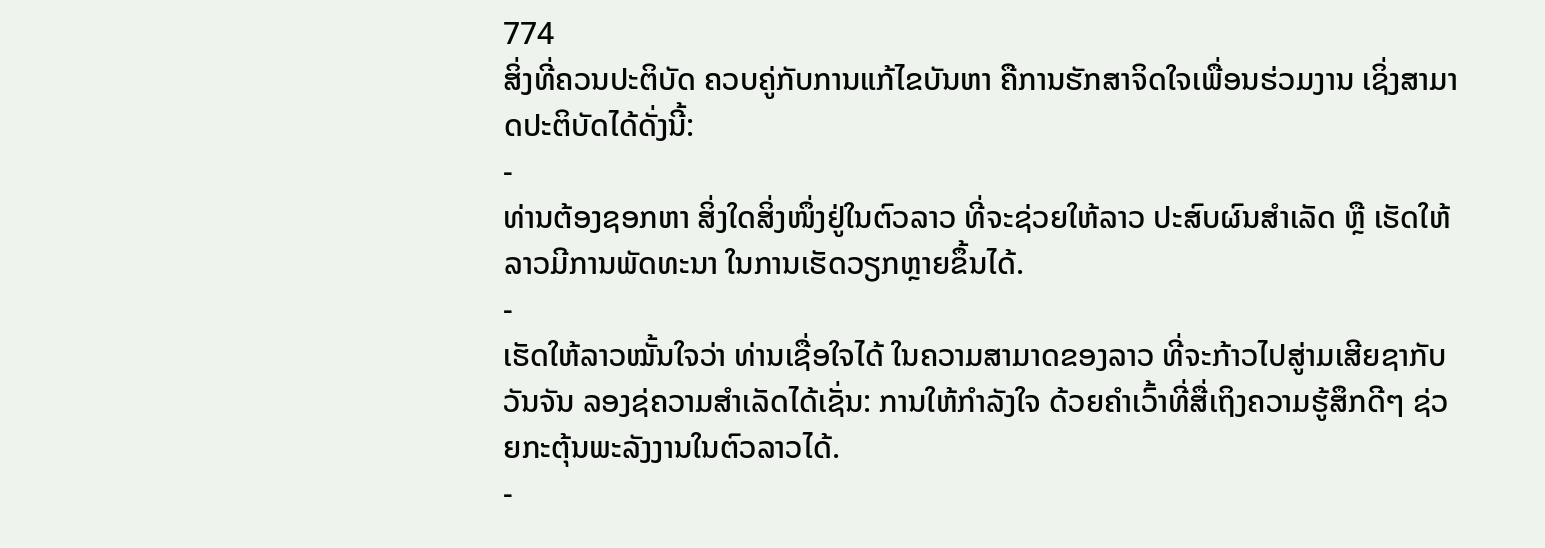774
ສິ່ງທີ່ຄວນປະຕິບັດ ຄວບຄູ່ກັບການແກ້ໄຂບັນຫາ ຄືການຮັກສາຈິດໃຈເພື່ອນຮ່ວມງານ ເຊິ່ງສາມາດປະຕິບັດໄດ້ດັ່ງນີ້:
-
ທ່ານຕ້ອງຊອກຫາ ສິ່ງໃດສິ່ງໜຶ່ງຢູ່ໃນຕົວລາວ ທີ່ຈະຊ່ວຍໃຫ້ລາວ ປະສົບຜົນສຳເລັດ ຫຼື ເຮັດໃຫ້ລາວມີການພັດທະນາ ໃນການເຮັດວຽກຫຼາຍຂຶ້ນໄດ້.
-
ເຮັດໃຫ້ລາວໝັ້ນໃຈວ່າ ທ່ານເຊື່ອໃຈໄດ້ ໃນຄວາມສາມາດຂອງລາວ ທີ່ຈະກ້າວໄປສູ່າມເສີຍຊາກັບວັນຈັນ ລອງຊ່ຄວາມສຳເລັດໄດ້ເຊັ່ນ: ການໃຫ້ກຳລັງໃຈ ດ້ວຍຄຳເວົ້າທີ່ສື່ເຖິງຄວາມຮູ້ສຶກດີໆ ຊ່ວຍກະຕຸ້ນພະລັງງານໃນຕົວລາວໄດ້.
-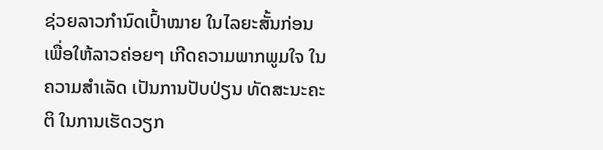ຊ່ວຍລາວກຳນົດເປົ້າໝາຍ ໃນໄລຍະສັ້ນກ່ອນ ເພື່ອໃຫ້ລາວຄ່ອຍໆ ເກີດຄວາມພາກພູມໃຈ ໃນຄວາມສຳເລັດ ເປັນການປັບປ່ຽນ ທັດສະນະຄະຕິ ໃນການເຮັດວຽກ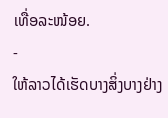ເທື່ອລະໜ້ອຍ.
-
ໃຫ້ລາວໄດ້ເຮັດບາງສິ່ງບາງຢ່າງ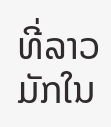ທີ່ລາວມັກໃນ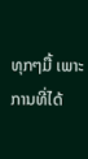ທຸກໆມື້ ເພາະການທີ່ໄດ້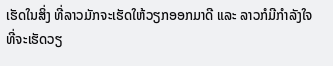ເຮັດໃນສິ່ງ ທີ່ລາວມັກຈະເຮັດໃຫ້ວຽກອອກມາດີ ແລະ ລາວກໍມີກຳລັງໃຈທີ່ຈະເຮັດວຽ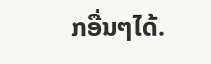ກອື່ນໆໄດ້.